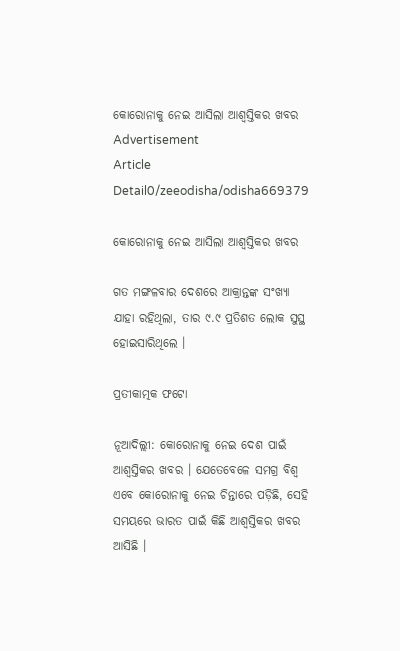କୋରୋନାକୁ ନେଇ ଆସିଲା ଆଶ୍ୱସ୍ତିକର ଖବର
Advertisement
Article Detail0/zeeodisha/odisha669379

କୋରୋନାକୁ ନେଇ ଆସିଲା ଆଶ୍ୱସ୍ତିକର ଖବର

ଗତ ମଙ୍ଗଳବାର ଦେଶରେ ଆକ୍ରାନ୍ତଙ୍କ ସଂଖ୍ୟା ଯାହା ରହିଥିଲା, ତାର ୯.୯ ପ୍ରତିଶତ ଲୋକ ସୁସ୍ଥ ହୋଇସାରିଥିଲେ ।

ପ୍ରତୀକାତ୍ମକ ଫଟୋ

ନୂଆଦିଲ୍ଲୀ: କୋରୋନାକୁ ନେଇ ଦେଶ ପାଇଁ ଆଶ୍ୱସ୍ତିକର ଖବର । ଯେତେବେଳେ ସମଗ୍ର ବିଶ୍ୱ ଏବେ କୋରୋନାକୁ ନେଇ ଚିନ୍ତାରେ ପଡ଼ିଛି, ସେହି ସମୟରେ ଭାରତ ପାଇଁ କିଛି ଆଶ୍ୱସ୍ତିକର ଖବର ଆସିଛି ।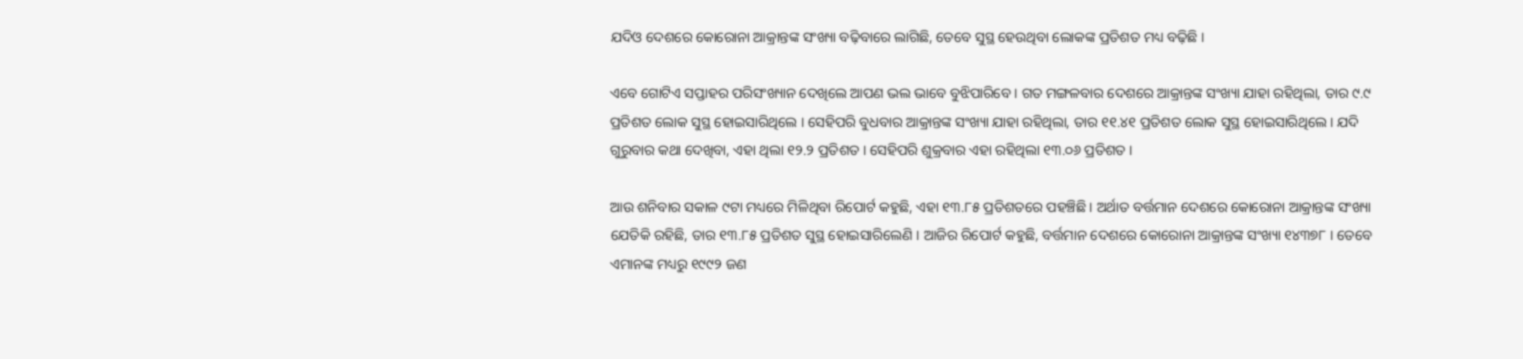ଯଦିଓ ଦେଶରେ କୋରୋନା ଆକ୍ରାନ୍ତଙ୍କ ସଂଖ୍ୟା ବଢ଼ିବାରେ ଲାଗିଛି, ତେବେ ସୁସ୍ଥ ହେଉଥିବା ଲୋକଙ୍କ ପ୍ରତିଶତ ମଧ୍ୟ ବଢ଼ିଛି ।

ଏବେ ଗୋଟିଏ ସପ୍ତାହର ପରିସଂଖ୍ୟାନ ଦେଖିଲେ ଆପଣ ଭଲ ଭାବେ ବୁଝିପାରିବେ । ଗତ ମଙ୍ଗଳବାର ଦେଶରେ ଆକ୍ରାନ୍ତଙ୍କ ସଂଖ୍ୟା ଯାହା ରହିଥିଲା, ତାର ୯.୯ ପ୍ରତିଶତ ଲୋକ ସୁସ୍ଥ ହୋଇସାରିଥିଲେ । ସେହିପରି ବୁଧବାର ଆକ୍ରାନ୍ତଙ୍କ ସଂଖ୍ୟା ଯାହା ରହିଥିଲା, ତାର ୧୧.୪୧ ପ୍ରତିଶତ ଲୋକ ସୁସ୍ଥ ହୋଇସାରିଥିଲେ । ଯଦି ଗୁରୁବାର କଥା ଦେଖିବା, ଏହା ଥିଲା ୧୨.୨ ପ୍ରତିଶତ । ସେହିପରି ଶୁକ୍ରବାର ଏହା ରହିଥିଲା ୧୩.୦୬ ପ୍ରତିଶତ ।

ଆଉ ଶନିବାର ସକାଳ ୯ଟା ମଧ୍ୟରେ ମିଳିଥିବା ରିପୋର୍ଟ କହୁଛି, ଏହା ୧୩.୮୫ ପ୍ରତିଶତରେ ପହଞ୍ଚିଛି । ଅର୍ଥାତ ବର୍ତ୍ତମାନ ଦେଶରେ କୋରୋନା ଆକ୍ରାନ୍ତଙ୍କ ସଂଖ୍ୟା ଯେତିକି ରହିଛି, ତାର ୧୩.୮୫ ପ୍ରତିଶତ ସୁସ୍ଥ ହୋଇସାରିଲେଣି । ଆଜିର ରିପୋର୍ଟ କହୁଛି, ବର୍ତ୍ତମାନ ଦେଶରେ କୋରୋନା ଆକ୍ରାନ୍ତଙ୍କ ସଂଖ୍ୟା ୧୪୩୭୮ । ତେବେ ଏମାନଙ୍କ ମଧ୍ୟରୁ ୧୯୯୨ ଜଣ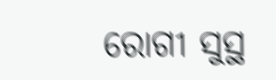ରୋଗୀ ସୁସ୍ଥ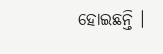ହୋଇଛନ୍ତି ।